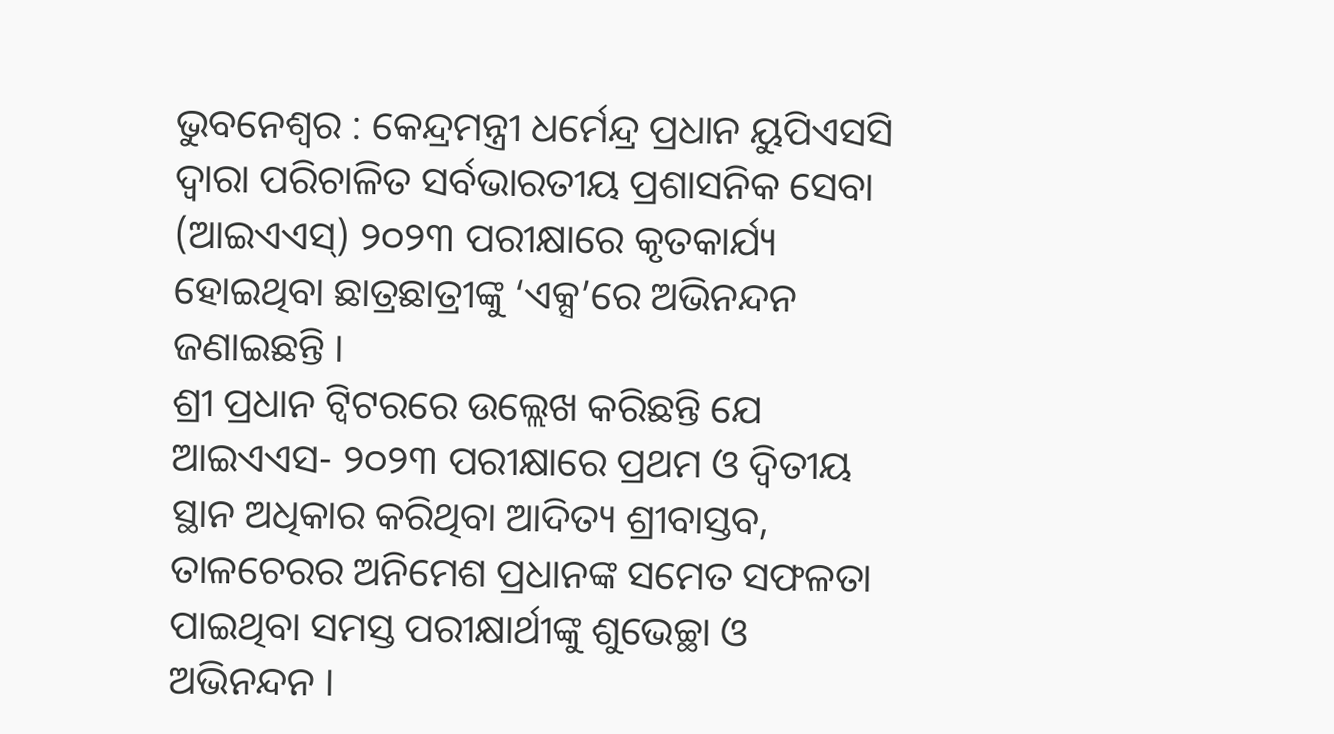ଭୁବନେଶ୍ୱର : କେନ୍ଦ୍ରମନ୍ତ୍ରୀ ଧର୍ମେନ୍ଦ୍ର ପ୍ରଧାନ ୟୁପିଏସସି ଦ୍ୱାରା ପରିଚାଳିତ ସର୍ବଭାରତୀୟ ପ୍ରଶାସନିକ ସେବା (ଆଇଏଏସ୍) ୨୦୨୩ ପରୀକ୍ଷାରେ କୃତକାର୍ଯ୍ୟ ହୋଇଥିବା ଛାତ୍ରଛାତ୍ରୀଙ୍କୁ ‘ଏକ୍ସ’ରେ ଅଭିନନ୍ଦନ ଜଣାଇଛନ୍ତି ।
ଶ୍ରୀ ପ୍ରଧାନ ଟ୍ୱିଟରରେ ଉଲ୍ଲେଖ କରିଛନ୍ତି ଯେ ଆଇଏଏସ- ୨୦୨୩ ପରୀକ୍ଷାରେ ପ୍ରଥମ ଓ ଦ୍ୱିତୀୟ ସ୍ଥାନ ଅଧିକାର କରିଥିବା ଆଦିତ୍ୟ ଶ୍ରୀବାସ୍ତବ, ତାଳଚେରର ଅନିମେଶ ପ୍ରଧାନଙ୍କ ସମେତ ସଫଳତା ପାଇଥିବା ସମସ୍ତ ପରୀକ୍ଷାର୍ଥୀଙ୍କୁ ଶୁଭେଚ୍ଛା ଓ ଅଭିନନ୍ଦନ ।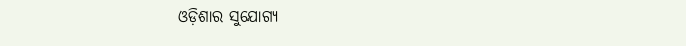ଓଡ଼ିଶାର ସୁଯୋଗ୍ୟ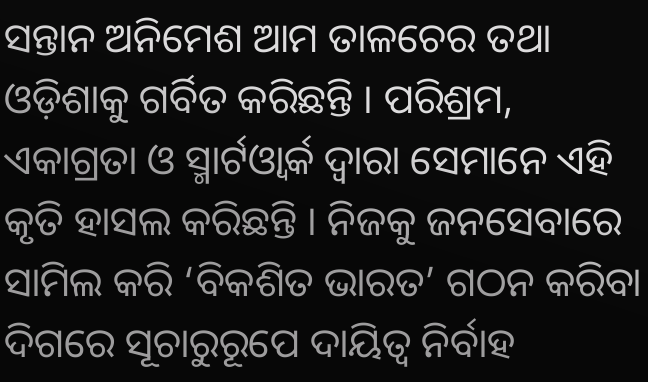ସନ୍ତାନ ଅନିମେଶ ଆମ ତାଳଚେର ତଥା ଓଡ଼ିଶାକୁ ଗର୍ବିତ କରିଛନ୍ତି । ପରିଶ୍ରମ, ଏକାଗ୍ରତା ଓ ସ୍ମାର୍ଟଓ୍ୱାର୍କ ଦ୍ୱାରା ସେମାନେ ଏହି କୃତି ହାସଲ କରିଛନ୍ତି । ନିଜକୁ ଜନସେବାରେ ସାମିଲ କରି ‘ବିକଶିତ ଭାରତ’ ଗଠନ କରିବା ଦିଗରେ ସୂଚାରୁରୂପେ ଦାୟିତ୍ୱ ନିର୍ବାହ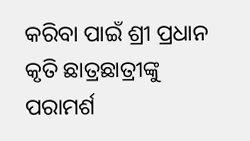କରିବା ପାଇଁ ଶ୍ରୀ ପ୍ରଧାନ କୃତି ଛାତ୍ରଛାତ୍ରୀଙ୍କୁ ପରାମର୍ଶ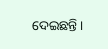ଦେଇଛନ୍ତି ।